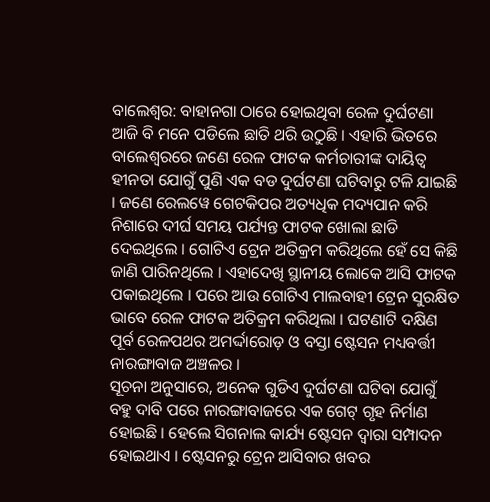ବାଲେଶ୍ବର: ବାହାନଗା ଠାରେ ହୋଇଥିବା ରେଳ ଦୁର୍ଘଟଣା ଆଜି ବି ମନେ ପଡିଲେ ଛାତି ଥରି ଉଠୁଛି । ଏହାରି ଭିତରେ ବାଲେଶ୍ବରରେ ଜଣେ ରେଳ ଫାଟକ କର୍ମଚାରୀଙ୍କ ଦାୟିତ୍ୱ ହୀନତା ଯୋଗୁଁ ପୁଣି ଏକ ବଡ ଦୁର୍ଘଟଣା ଘଟିବାରୁ ଟଳି ଯାଇଛି । ଜଣେ ରେଲୱେ ଗେଟକିପର ଅତ୍ୟଧିକ ମଦ୍ୟପାନ କରି ନିଶାରେ ଦୀର୍ଘ ସମୟ ପର୍ଯ୍ୟନ୍ତ ଫାଟକ ଖୋଲା ଛାଡି ଦେଇଥିଲେ । ଗୋଟିଏ ଟ୍ରେନ ଅତିକ୍ରମ କରିଥିଲେ ହେଁ ସେ କିଛି ଜାଣି ପାରିନଥିଲେ । ଏହାଦେଖି ସ୍ଥାନୀୟ ଲୋକେ ଆସି ଫାଟକ ପକାଇଥିଲେ । ପରେ ଆଉ ଗୋଟିଏ ମାଲବାହୀ ଟ୍ରେନ ସୁରକ୍ଷିତ ଭାବେ ରେଳ ଫାଟକ ଅତିକ୍ରମ କରିଥିଲା । ଘଟଣାଟି ଦକ୍ଷିଣ ପୂର୍ବ ରେଳପଥର ଅମର୍ଦ୍ଦାରୋଡ଼ ଓ ବସ୍ତା ଷ୍ଟେସନ ମଧ୍ୟବର୍ତ୍ତୀ ନାରଙ୍ଗାବାଜ ଅଞ୍ଚଳର ।
ସୂଚନା ଅନୁସାରେ, ଅନେକ ଗୁଡିଏ ଦୁର୍ଘଟଣା ଘଟିବା ଯୋଗୁଁ ବହୁ ଦାବି ପରେ ନାରଙ୍ଗାବାଜରେ ଏକ ଗେଟ୍ ଗୃହ ନିର୍ମାଣ ହୋଇଛି । ହେଲେ ସିଗନାଲ କାର୍ଯ୍ୟ ଷ୍ଟେସନ ଦ୍ବାରା ସମ୍ପାଦନ ହୋଇଥାଏ । ଷ୍ଟେସନରୁ ଟ୍ରେନ ଆସିବାର ଖବର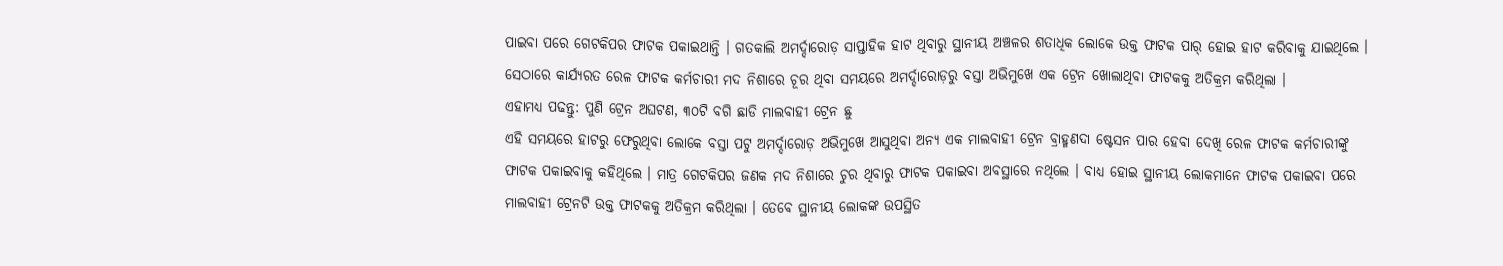ପାଇବା ପରେ ଗେଟକିପର ଫାଟକ ପକାଇଥାନ୍ତି । ଗତକାଲି ଅମର୍ଦ୍ଦାରୋଡ଼ ସାପ୍ତାହିକ ହାଟ ଥିବାରୁ ସ୍ଥାନୀୟ ଅଞ୍ଚଳର ଶତାଧିକ ଲୋକେ ଉକ୍ତ ଫାଟକ ପାର୍ ହୋଇ ହାଟ କରିବାକୁ ଯାଇଥିଲେ । ସେଠାରେ କାର୍ଯ୍ୟରତ ରେଳ ଫାଟକ କର୍ମଚାରୀ ମଦ ନିଶାରେ ଚୂର ଥିବା ସମୟରେ ଅମର୍ଦ୍ଦାରୋଡ଼ରୁ ବସ୍ତା ଅଭିମୁଖେ ଏକ ଟ୍ରେନ ଖୋଲାଥିବା ଫାଟକକୁ ଅତିକ୍ରମ କରିଥିଲା ।
ଏହାମଧ୍ୟ ପଢନ୍ତୁ: ପୁଣି ଟ୍ରେନ ଅଘଟଣ, ୩୦ଟି ବଗି ଛାଡି ମାଲବାହୀ ଟ୍ରେନ ଛୁ
ଏହି ସମୟରେ ହାଟରୁ ଫେରୁଥିବା ଲୋକେ ବସ୍ତା ପଟୁ ଅମର୍ଦ୍ଦାରୋଡ଼ ଅଭିମୁଖେ ଆସୁଥିବା ଅନ୍ୟ ଏକ ମାଲବାହୀ ଟ୍ରେନ ବ୍ରାହ୍ମଣଦା ଷ୍ଟେସନ ପାର ହେବା ଦେଖି ରେଳ ଫାଟକ କର୍ମଚାରୀଙ୍କୁ ଫାଟକ ପକାଇବାକୁ କହିଥିଲେ । ମାତ୍ର ଗେଟକିପର ଜଣକ ମଦ ନିଶାରେ ଚୁର ଥିବାରୁ ଫାଟକ ପକାଇବା ଅବସ୍ଥାରେ ନଥିଲେ । ବାଧ୍ୟ ହୋଇ ସ୍ଥାନୀୟ ଲୋକମାନେ ଫାଟକ ପକାଇବା ପରେ ମାଲବାହୀ ଟ୍ରେନଟି ଉକ୍ତ ଫାଟକକୁ ଅତିକ୍ରମ କରିଥିଲା । ତେବେ ସ୍ଥାନୀୟ ଲୋକଙ୍କ ଉପସ୍ଥିତ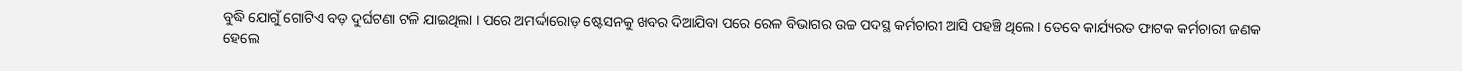ବୁଦ୍ଧି ଯୋଗୁଁ ଗୋଟିଏ ବଡ଼ ଦୁର୍ଘଟଣା ଟଳି ଯାଇଥିଲା । ପରେ ଅମର୍ଦ୍ଦାରୋଡ଼ ଷ୍ଟେସନକୁ ଖବର ଦିଆଯିବା ପରେ ରେଳ ବିଭାଗର ଉଚ୍ଚ ପଦସ୍ଥ କର୍ମଚାରୀ ଆସି ପହଞ୍ଚି ଥିଲେ । ତେବେ କାର୍ଯ୍ୟରତ ଫାଟକ କର୍ମଚାରୀ ଜଣକ ହେଲେ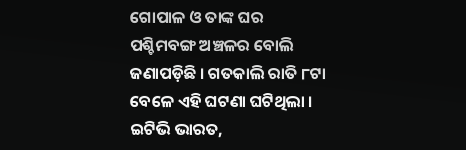ଗୋପାଳ ଓ ତାଙ୍କ ଘର ପଶ୍ଚିମବଙ୍ଗ ଅଞ୍ଚଳର ବୋଲି ଜଣାପଡ଼ିଛି । ଗତକାଲି ରାତି ୮ଟା ବେଳେ ଏହି ଘଟଣା ଘଟିଥିଲା ।
ଇଟିଭି ଭାରତ,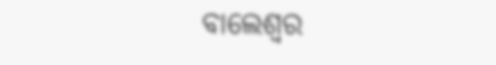ବାଲେଶ୍ବର